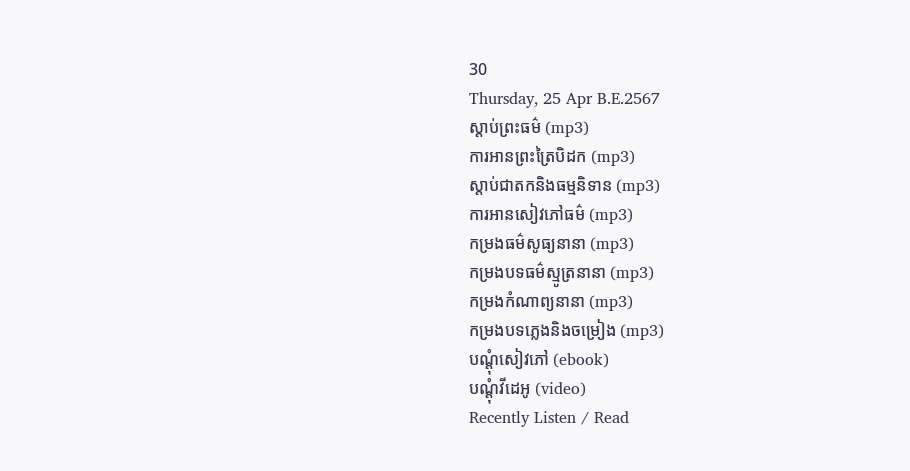30
Thursday, 25 Apr B.E.2567
ស្តាប់ព្រះធម៌ (mp3)
ការអានព្រះត្រៃបិដក (mp3)
ស្តាប់ជាតកនិងធម្មនិទាន (mp3)
ការអានសៀវភៅធម៌ (mp3)
កម្រងធម៌សូធ្យនានា (mp3)
កម្រងបទធម៌ស្មូត្រនានា (mp3)
កម្រងកំណាព្យនានា (mp3)
កម្រងបទភ្លេងនិងចម្រៀង (mp3)
បណ្តុំសៀវភៅ (ebook)
បណ្តុំវីដេអូ (video)
Recently Listen / Read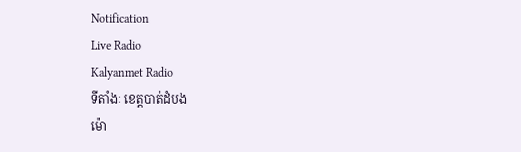Notification
Live Radio
Kalyanmet Radio
ទីតាំងៈ ខេត្តបាត់ដំបង
ម៉ោ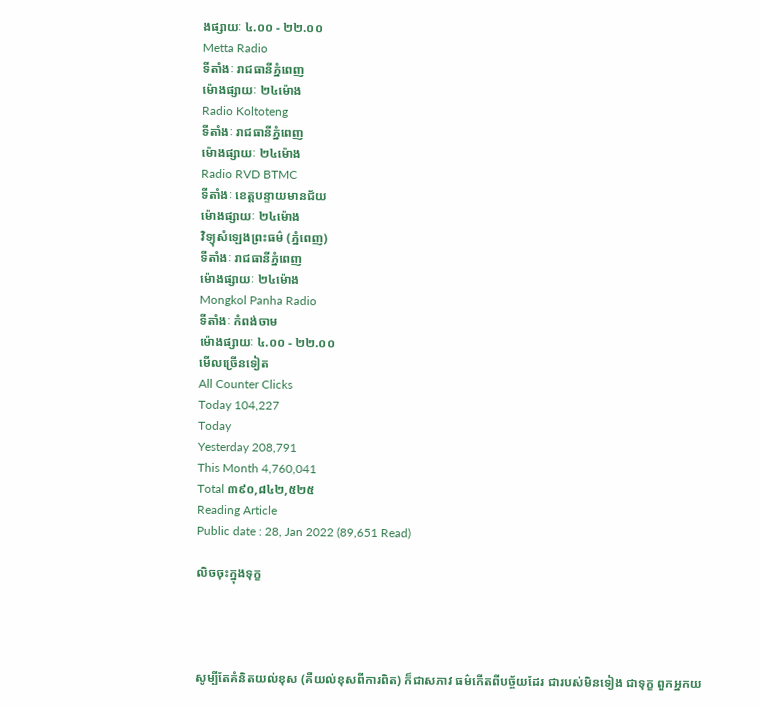ងផ្សាយៈ ៤.០០ - ២២.០០
Metta Radio
ទីតាំងៈ រាជធានីភ្នំពេញ
ម៉ោងផ្សាយៈ ២៤ម៉ោង
Radio Koltoteng
ទីតាំងៈ រាជធានីភ្នំពេញ
ម៉ោងផ្សាយៈ ២៤ម៉ោង
Radio RVD BTMC
ទីតាំងៈ ខេត្តបន្ទាយមានជ័យ
ម៉ោងផ្សាយៈ ២៤ម៉ោង
វិទ្យុសំឡេងព្រះធម៌ (ភ្នំពេញ)
ទីតាំងៈ រាជធានីភ្នំពេញ
ម៉ោងផ្សាយៈ ២៤ម៉ោង
Mongkol Panha Radio
ទីតាំងៈ កំពង់ចាម
ម៉ោងផ្សាយៈ ៤.០០ - ២២.០០
មើលច្រើនទៀត
All Counter Clicks
Today 104,227
Today
Yesterday 208,791
This Month 4,760,041
Total ៣៩០,៨៤២,៥២៥
Reading Article
Public date : 28, Jan 2022 (89,651 Read)

លិចចុះក្នុងទុក្ខ




សូម្បីតែគំនិតយល់ខុស (គឺយល់ខុសពីការពិត) ក៏ជាសភាវ ធម៌កើតពីបច្ច័យដែរ ជារបស់មិនទៀង ជាទុក្ខ ពួកអ្នកយ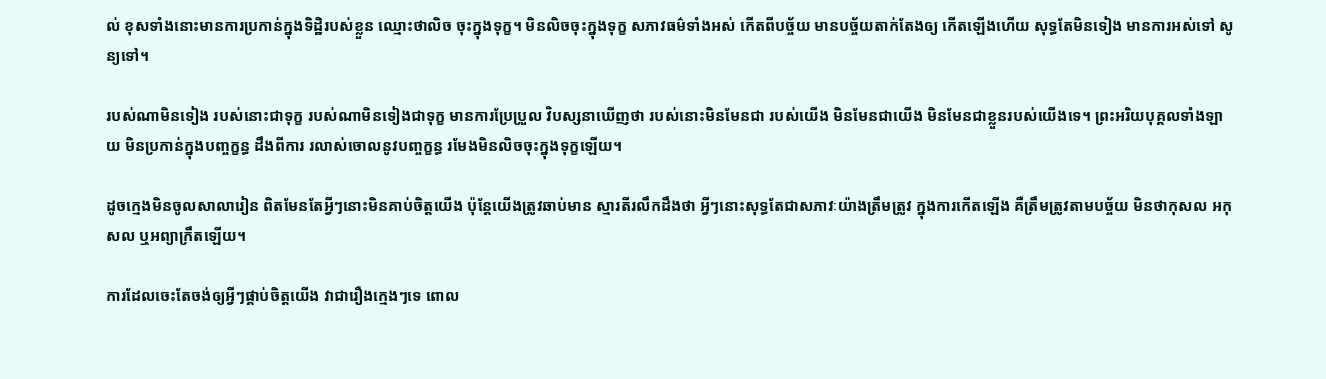ល់ ខុសទាំងនោះមានការប្រកាន់ក្នុងទិដ្ឋិរបស់ខ្លួន ឈ្មោះថាលិច ចុះក្នុងទុក្ខ។ មិនលិចចុះក្នុងទុក្ខ សភាវធម៌ទាំងអស់ កើតពីបច្ច័យ មានបច្ច័យតាក់តែងឲ្យ កើតឡើងហើយ សុទ្ធតែមិនទៀង មានការអស់ទៅ សូន្យទៅ។

របស់ណាមិនទៀង របស់នោះជាទុក្ខ របស់ណាមិនទៀងជាទុក្ខ មានការប្រែប្រួល វិបស្សនាឃើញថា របស់នោះមិនមែនជា របស់យើង មិនមែនជាយើង មិនមែនជាខ្លួនរបស់យើងទេ។ ព្រះអរិយបុគ្គលទាំងឡាយ មិនប្រកាន់ក្នុងបញ្ចក្ខន្ធ ដឹងពីការ រលាស់ចោលនូវបញ្ចក្ខន្ធ រមែងមិនលិចចុះក្នុងទុក្ខឡើយ។

ដូចក្មេងមិនចូលសាលារៀន ពិតមែនតែអ្វីៗនោះមិនគាប់ចិត្តយើង ប៉ុន្តែយើងត្រូវឆាប់មាន ស្មារតីរលឹកដឹងថា អ្វីៗនោះសុទ្ធតែជាសភាវៈយ៉ាងត្រឹមត្រូវ ក្នុងការកើតឡើង គឺត្រឹមត្រូវតាមបច្ច័យ មិនថាកុសល អកុសល ឬអព្យាក្រឹតឡើយ។

ការដែលចេះតែចង់ឲ្យអ្វីៗផ្គាប់ចិត្តយើង វាជារឿងក្មេងៗទេ ពោល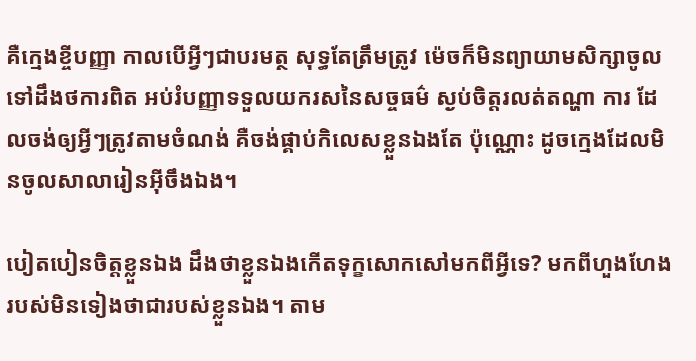គឺក្មេងខ្ចីបញ្ញា កាលបើអ្វីៗជាបរមត្ថ សុទ្ធតែត្រឹមត្រូវ ម៉េចក៏មិនព្យាយាមសិក្សាចូលទៅដឹងថការពិត អប់រំបញ្ញាទទួលយករសនៃសច្ចធម៌ ស្ងប់ចិត្តរលត់តណ្ហា ការ ដែលចង់ឲ្យអ្វីៗត្រូវតាមចំណង់ គឺចង់ផ្គាប់កិលេសខ្លួនឯងតែ ប៉ុណ្ណោះ ដូចក្មេងដែលមិនចូលសាលារៀនអ៊ីចឹងឯង។

បៀតបៀនចិត្តខ្លួនឯង ដឹងថាខ្លួនឯងកើតទុក្ខសោកសៅមកពីអ្វីទេ? មកពីហួងហែង របស់មិនទៀងថាជារបស់ខ្លួនឯង។ តាម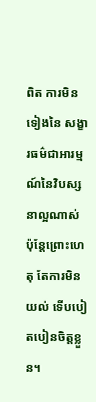ពិត ការមិនទៀងនៃ សង្ខារធម៌ជាអារម្មណ៍នៃវិបស្សនាល្អណាស់ ប៉ុន្តែព្រោះហេតុ តែការមិនយល់ ទើបបៀតបៀនចិត្តខ្លួន។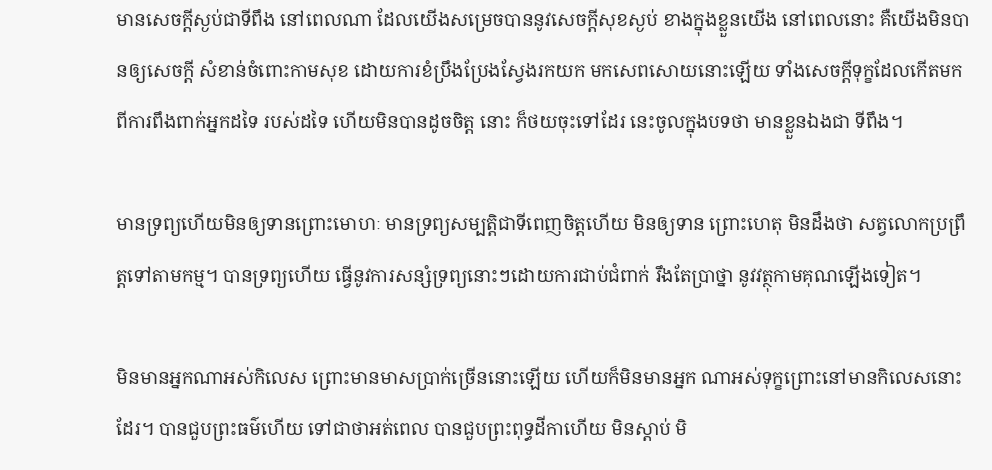មានសេចក្ដីស្ងប់ជាទីពឹង នៅពេលណា ដែលយើងសម្រេចបាននូវសេចក្ដីសុខស្ងប់ ខាងក្នុងខ្លួនយើង នៅពេលនោះ គឺយើងមិនបានឲ្យសេចក្ដី សំខាន់ចំពោះកាមសុខ ដោយការខំប្រឹងប្រែងស្វែងរកយក មកសេពសោយនោះឡើយ ទាំងសេចក្ដីទុក្ខដែលកើតមក ពីការពឹងពាក់អ្នកដទៃ របស់ដទៃ ហើយមិនបានដូចចិត្ត នោះ ក៏ថយចុះទៅដែរ នេះចូលក្នុងបទថា មានខ្លួនឯងជា ទីពឹង។

មានទ្រព្យហើយមិនឲ្យទានព្រោះមោហៈ មានទ្រព្យសម្បត្តិជាទីពេញចិត្តហើយ មិនឲ្យទាន ព្រោះហេតុ មិនដឹងថា សត្វលោកប្រព្រឹត្តទៅតាមកម្ម។ បានទ្រព្យហើយ ធ្វើនូវការសន្សំទ្រព្យនោះៗដោយការជាប់ជំពាក់ រឹងតែប្រាថ្នា នូវវត្ថុកាមគុណឡើងទៀត។

មិនមានអ្នកណាអស់កិលេស ព្រោះមានមាសប្រាក់ច្រើននោះឡើយ ហើយក៏មិនមានអ្នក ណាអស់ទុក្ខព្រោះនៅមានកិលេសនោះដែរ។ បានជួបព្រះធម៌ហើយ ទៅជាថាអត់ពេល បានជួបព្រះពុទ្ធដីកាហើយ មិនស្ដាប់ មិ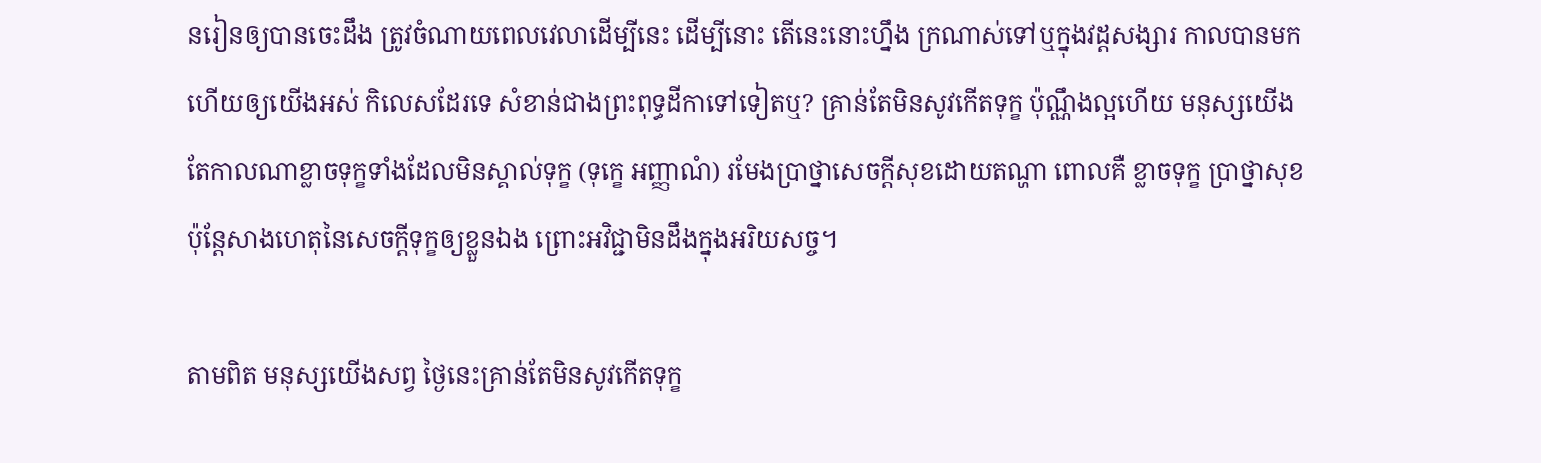នរៀនឲ្យបានចេះដឹង ត្រូវចំណាយពេលវេលាដើម្បីនេះ ដើម្បីនោះ តើនេះនោះហ្នឹង ក្រណាស់ទៅឬក្នុងវដ្ដសង្សារ កាលបានមកហើយឲ្យយើងអស់ កិលេសដែរទេ សំខាន់ជាងព្រះពុទ្ធដីកាទៅទៀតឬ? គ្រាន់តែមិនសូវកើតទុក្ខ ប៉ុណ្ណឹងល្អហើយ មនុស្សយើង តែកាលណាខ្លាចទុក្ខទាំងដែលមិនស្គាល់ទុក្ខ (ទុក្ខេ អញ្ញាណំ) រមែងប្រាថ្នាសេចក្ដីសុខដោយតណ្ហា ពោលគឺ ខ្លាចទុក្ខ ប្រាថ្នាសុខ ប៉ុន្តែសាងហេតុនៃសេចក្ដីទុក្ខឲ្យខ្លួនឯង ព្រោះអវិជ្ជាមិនដឹងក្នុងអរិយសច្ច។

តាមពិត មនុស្សយើងសព្វ ថ្ងៃនេះគ្រាន់តែមិនសូវកើតទុក្ខ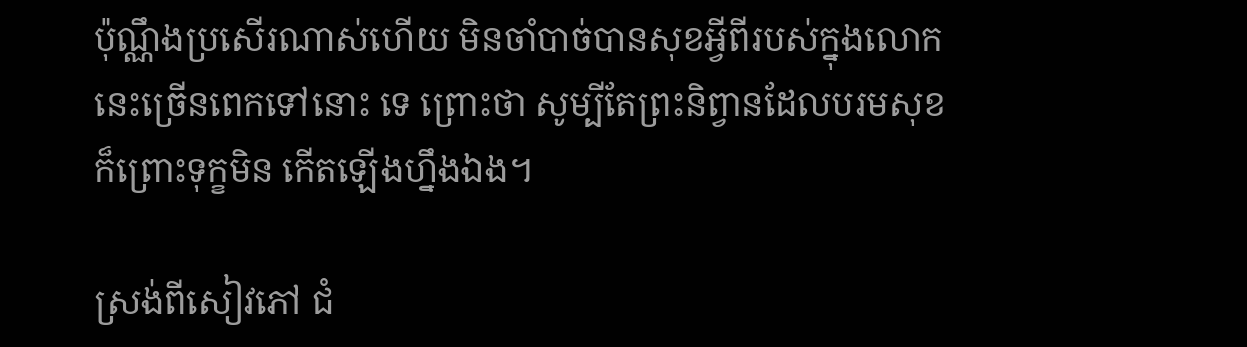ប៉ុណ្ណឹងប្រសើរណាស់ហើយ មិនចាំបាច់បានសុខអ្វីពីរបស់ក្នុងលោកនេះច្រើនពេកទៅនោះ ទេ ព្រោះថា សូម្បីតែព្រះនិព្វានដែលបរមសុខ ក៏ព្រោះទុក្ខមិន កើតឡើងហ្នឹងឯង។

ស្រង់ពីសៀវភៅ ជំ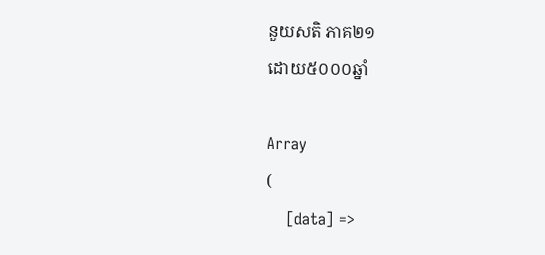នួយសតិ ភាគ២១
ដោយ៥០០០ឆ្នាំ

Array
(
    [data] =>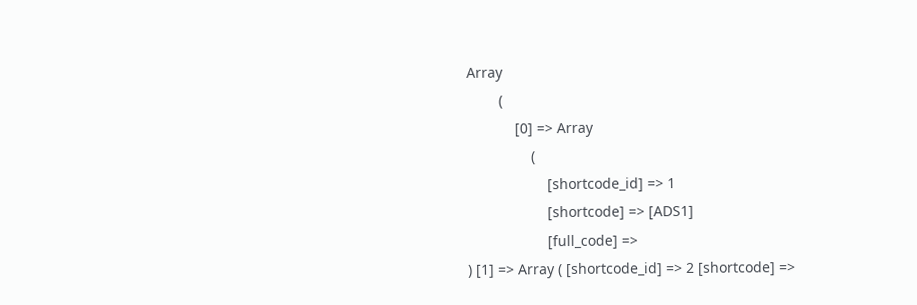Array
        (
            [0] => Array
                (
                    [shortcode_id] => 1
                    [shortcode] => [ADS1]
                    [full_code] =>
) [1] => Array ( [shortcode_id] => 2 [shortcode] =>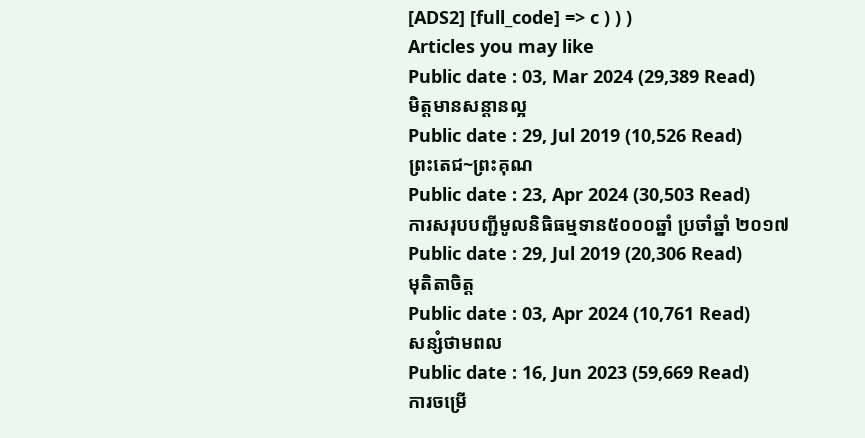[ADS2] [full_code] => c ) ) )
Articles you may like
Public date : 03, Mar 2024 (29,389 Read)
មិត្តមានសន្ដានល្អ
Public date : 29, Jul 2019 (10,526 Read)
ព្រះតេជ~ព្រះគុណ
Public date : 23, Apr 2024 (30,503 Read)
ការសរុបបញ្ជីមូលនិធិធម្មទាន៥០០០ឆ្នាំ ប្រចាំឆ្នាំ ២០១៧
Public date : 29, Jul 2019 (20,306 Read)
មុតិតាចិត្ត
Public date : 03, Apr 2024 (10,761 Read)
សន្សំថាមពល
Public date : 16, Jun 2023 (59,669 Read)
ការចម្រើ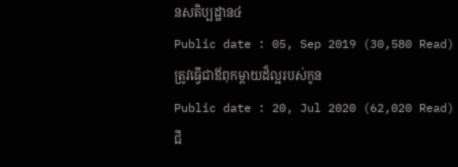នសតិប្បដ្ឋាន៤
Public date : 05, Sep 2019 (30,580 Read)
ត្រូវធ្វើជាឪពុកម្ដាយដ៏ល្អរបស់កូន
Public date : 20, Jul 2020 (62,020 Read)
ជី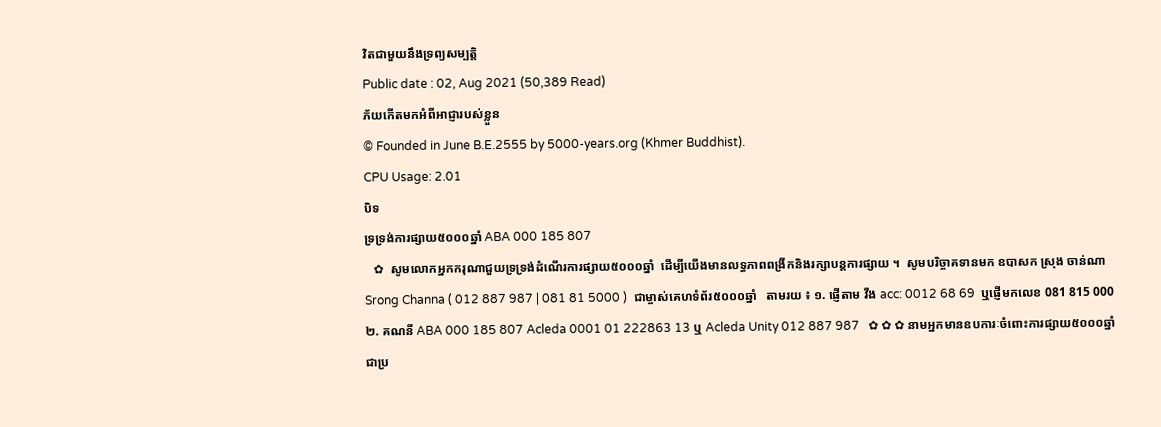វិតជាមួយនឹងទ្រព្យសម្បត្តិ
Public date : 02, Aug 2021 (50,389 Read)
ភ័យកើតមកអំពីអាជ្ញារបស់ខ្លួន
© Founded in June B.E.2555 by 5000-years.org (Khmer Buddhist).
CPU Usage: 2.01
បិទ
ទ្រទ្រង់ការផ្សាយ៥០០០ឆ្នាំ ABA 000 185 807
   ✿  សូមលោកអ្នកករុណាជួយទ្រទ្រង់ដំណើរការផ្សាយ៥០០០ឆ្នាំ  ដើម្បីយើងមានលទ្ធភាពពង្រីកនិងរក្សាបន្តការផ្សាយ ។  សូមបរិច្ចាគទានមក ឧបាសក ស្រុង ចាន់ណា Srong Channa ( 012 887 987 | 081 81 5000 )  ជាម្ចាស់គេហទំព័រ៥០០០ឆ្នាំ   តាមរយ ៖ ១. ផ្ញើតាម វីង acc: 0012 68 69  ឬផ្ញើមកលេខ 081 815 000 ២. គណនី ABA 000 185 807 Acleda 0001 01 222863 13 ឬ Acleda Unity 012 887 987   ✿ ✿ ✿ នាមអ្នកមានឧបការៈចំពោះការផ្សាយ៥០០០ឆ្នាំ ជាប្រ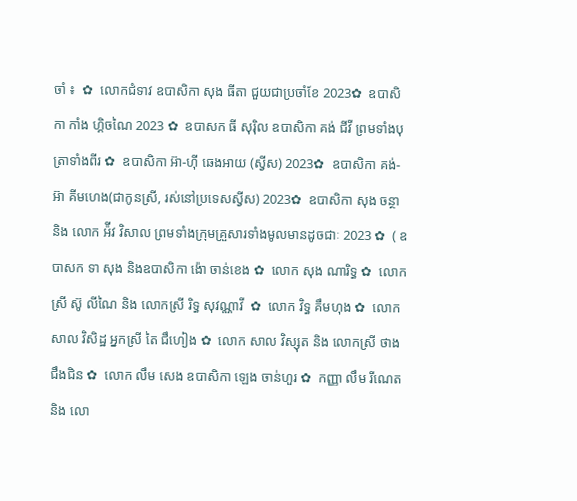ចាំ ៖  ✿  លោកជំទាវ ឧបាសិកា សុង ធីតា ជួយជាប្រចាំខែ 2023✿  ឧបាសិកា កាំង ហ្គិចណៃ 2023 ✿  ឧបាសក ធី សុរ៉ិល ឧបាសិកា គង់ ជីវី ព្រមទាំងបុត្រាទាំងពីរ ✿  ឧបាសិកា អ៊ា-ហុី ឆេងអាយ (ស្វីស) 2023✿  ឧបាសិកា គង់-អ៊ា គីមហេង(ជាកូនស្រី, រស់នៅប្រទេសស្វីស) 2023✿  ឧបាសិកា សុង ចន្ថា និង លោក អ៉ីវ វិសាល ព្រមទាំងក្រុមគ្រួសារទាំងមូលមានដូចជាៈ 2023 ✿  ( ឧបាសក ទា សុង និងឧបាសិកា ង៉ោ ចាន់ខេង ✿  លោក សុង ណារិទ្ធ ✿  លោកស្រី ស៊ូ លីណៃ និង លោកស្រី រិទ្ធ សុវណ្ណាវី  ✿  លោក វិទ្ធ គឹមហុង ✿  លោក សាល វិសិដ្ឋ អ្នកស្រី តៃ ជឹហៀង ✿  លោក សាល វិស្សុត និង លោកស្រី ថាង ជឹងជិន ✿  លោក លឹម សេង ឧបាសិកា ឡេង ចាន់ហួរ ✿  កញ្ញា លឹម រីណេត និង លោ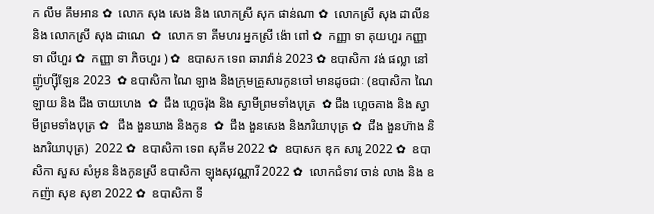ក លឹម គឹមអាន ✿  លោក សុង សេង និង លោកស្រី សុក ផាន់ណា ✿  លោកស្រី សុង ដាលីន និង លោកស្រី សុង ដាណេ  ✿  លោក ទា គីមហរ អ្នកស្រី ង៉ោ ពៅ ✿  កញ្ញា ទា គុយហួរ កញ្ញា ទា លីហួរ ✿  កញ្ញា ទា ភិចហួរ ) ✿  ឧបាសក ទេព ឆារាវ៉ាន់ 2023 ✿ ឧបាសិកា វង់ ផល្លា នៅញ៉ូហ្ស៊ីឡែន 2023  ✿ ឧបាសិកា ណៃ ឡាង និងក្រុមគ្រួសារកូនចៅ មានដូចជាៈ (ឧបាសិកា ណៃ ឡាយ និង ជឹង ចាយហេង  ✿  ជឹង ហ្គេចរ៉ុង និង ស្វាមីព្រមទាំងបុត្រ  ✿ ជឹង ហ្គេចគាង និង ស្វាមីព្រមទាំងបុត្រ ✿   ជឹង ងួនឃាង និងកូន  ✿  ជឹង ងួនសេង និងភរិយាបុត្រ ✿  ជឹង ងួនហ៊ាង និងភរិយាបុត្រ)  2022 ✿  ឧបាសិកា ទេព សុគីម 2022 ✿  ឧបាសក ឌុក សារូ 2022 ✿  ឧបាសិកា សួស សំអូន និងកូនស្រី ឧបាសិកា ឡុងសុវណ្ណារី 2022 ✿  លោកជំទាវ ចាន់ លាង និង ឧកញ៉ា សុខ សុខា 2022 ✿  ឧបាសិកា ទី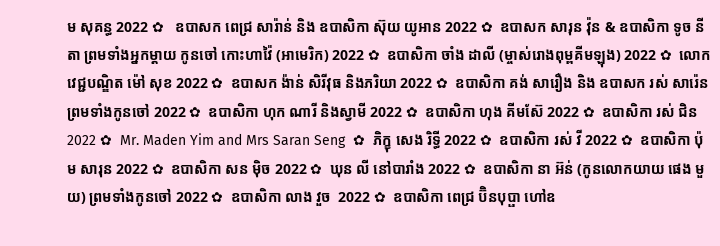ម សុគន្ធ 2022 ✿   ឧបាសក ពេជ្រ សារ៉ាន់ និង ឧបាសិកា ស៊ុយ យូអាន 2022 ✿  ឧបាសក សារុន វ៉ុន & ឧបាសិកា ទូច នីតា ព្រមទាំងអ្នកម្តាយ កូនចៅ កោះហាវ៉ៃ (អាមេរិក) 2022 ✿  ឧបាសិកា ចាំង ដាលី (ម្ចាស់រោងពុម្ពគីមឡុង) 2022 ✿  លោកវេជ្ជបណ្ឌិត ម៉ៅ សុខ 2022 ✿  ឧបាសក ង៉ាន់ សិរីវុធ និងភរិយា 2022 ✿  ឧបាសិកា គង់ សារឿង និង ឧបាសក រស់ សារ៉េន  ព្រមទាំងកូនចៅ 2022 ✿  ឧបាសិកា ហុក ណារី និងស្វាមី 2022 ✿  ឧបាសិកា ហុង គីមស៊ែ 2022 ✿  ឧបាសិកា រស់ ជិន 2022 ✿  Mr. Maden Yim and Mrs Saran Seng  ✿  ភិក្ខុ សេង រិទ្ធី 2022 ✿  ឧបាសិកា រស់ វី 2022 ✿  ឧបាសិកា ប៉ុម សារុន 2022 ✿  ឧបាសិកា សន ម៉ិច 2022 ✿  ឃុន លី នៅបារាំង 2022 ✿  ឧបាសិកា នា អ៊ន់ (កូនលោកយាយ ផេង មួយ) ព្រមទាំងកូនចៅ 2022 ✿  ឧបាសិកា លាង វួច  2022 ✿  ឧបាសិកា ពេជ្រ ប៊ិនបុប្ផា ហៅឧ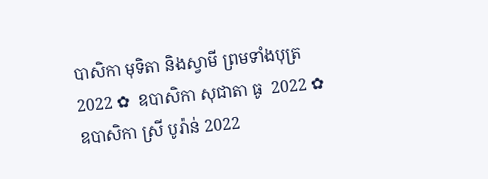បាសិកា មុទិតា និងស្វាមី ព្រមទាំងបុត្រ  2022 ✿  ឧបាសិកា សុជាតា ធូ  2022 ✿  ឧបាសិកា ស្រី បូរ៉ាន់ 2022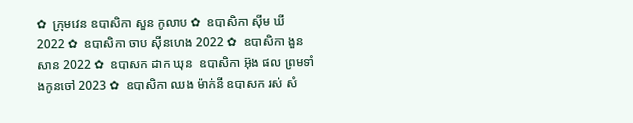✿  ក្រុមវេន ឧបាសិកា សួន កូលាប ✿  ឧបាសិកា ស៊ីម ឃី 2022 ✿  ឧបាសិកា ចាប ស៊ីនហេង 2022 ✿  ឧបាសិកា ងួន សាន 2022 ✿  ឧបាសក ដាក ឃុន  ឧបាសិកា អ៊ុង ផល ព្រមទាំងកូនចៅ 2023 ✿  ឧបាសិកា ឈង ម៉ាក់នី ឧបាសក រស់ សំ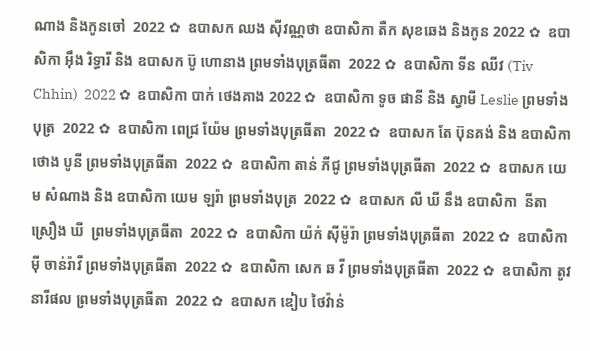ណាង និងកូនចៅ  2022 ✿  ឧបាសក ឈង សុីវណ្ណថា ឧបាសិកា តឺក សុខឆេង និងកូន 2022 ✿  ឧបាសិកា អុឹង រិទ្ធារី និង ឧបាសក ប៊ូ ហោនាង ព្រមទាំងបុត្រធីតា  2022 ✿  ឧបាសិកា ទីន ឈីវ (Tiv Chhin)  2022 ✿  ឧបាសិកា បាក់ ថេងគាង 2022 ✿  ឧបាសិកា ទូច ផានី និង ស្វាមី Leslie ព្រមទាំងបុត្រ  2022 ✿  ឧបាសិកា ពេជ្រ យ៉ែម ព្រមទាំងបុត្រធីតា  2022 ✿  ឧបាសក តែ ប៊ុនគង់ និង ឧបាសិកា ថោង បូនី ព្រមទាំងបុត្រធីតា  2022 ✿  ឧបាសិកា តាន់ ភីជូ ព្រមទាំងបុត្រធីតា  2022 ✿  ឧបាសក យេម សំណាង និង ឧបាសិកា យេម ឡរ៉ា ព្រមទាំងបុត្រ  2022 ✿  ឧបាសក លី ឃី នឹង ឧបាសិកា  នីតា ស្រឿង ឃី  ព្រមទាំងបុត្រធីតា  2022 ✿  ឧបាសិកា យ៉ក់ សុីម៉ូរ៉ា ព្រមទាំងបុត្រធីតា  2022 ✿  ឧបាសិកា មុី ចាន់រ៉ាវី ព្រមទាំងបុត្រធីតា  2022 ✿  ឧបាសិកា សេក ឆ វី ព្រមទាំងបុត្រធីតា  2022 ✿  ឧបាសិកា តូវ នារីផល ព្រមទាំងបុត្រធីតា  2022 ✿  ឧបាសក ឌៀប ថៃវ៉ាន់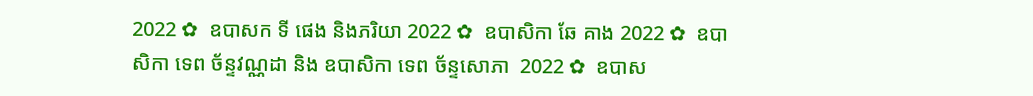2022 ✿  ឧបាសក ទី ផេង និងភរិយា 2022 ✿  ឧបាសិកា ឆែ គាង 2022 ✿  ឧបាសិកា ទេព ច័ន្ទវណ្ណដា និង ឧបាសិកា ទេព ច័ន្ទសោភា  2022 ✿  ឧបាស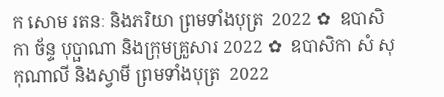ក សោម រតនៈ និងភរិយា ព្រមទាំងបុត្រ  2022 ✿  ឧបាសិកា ច័ន្ទ បុប្ផាណា និងក្រុមគ្រួសារ 2022 ✿  ឧបាសិកា សំ សុកុណាលី និងស្វាមី ព្រមទាំងបុត្រ  2022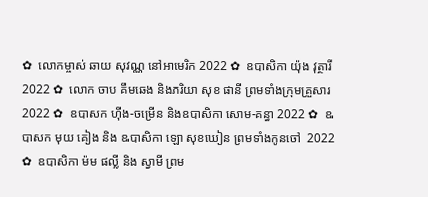✿  លោកម្ចាស់ ឆាយ សុវណ្ណ នៅអាមេរិក 2022 ✿  ឧបាសិកា យ៉ុង វុត្ថារី 2022 ✿  លោក ចាប គឹមឆេង និងភរិយា សុខ ផានី ព្រមទាំងក្រុមគ្រួសារ 2022 ✿  ឧបាសក ហ៊ីង-ចម្រើន និងឧបាសិកា សោម-គន្ធា 2022 ✿  ឩបាសក មុយ គៀង និង ឩបាសិកា ឡោ សុខឃៀន ព្រមទាំងកូនចៅ  2022 ✿  ឧបាសិកា ម៉ម ផល្លី និង ស្វាមី ព្រម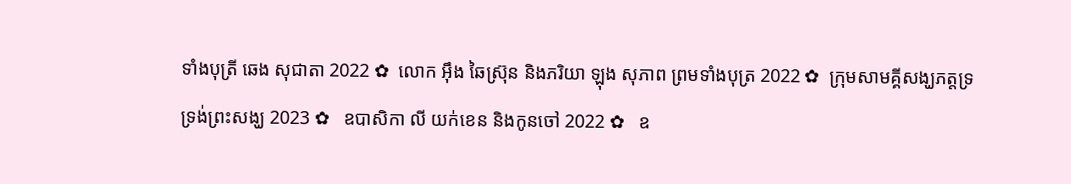ទាំងបុត្រី ឆេង សុជាតា 2022 ✿  លោក អ៊ឹង ឆៃស្រ៊ុន និងភរិយា ឡុង សុភាព ព្រមទាំងបុត្រ 2022 ✿  ក្រុមសាមគ្គីសង្ឃភត្តទ្រទ្រង់ព្រះសង្ឃ 2023 ✿   ឧបាសិកា លី យក់ខេន និងកូនចៅ 2022 ✿   ឧ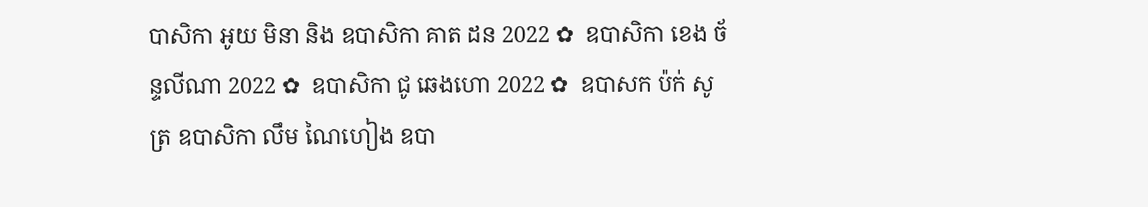បាសិកា អូយ មិនា និង ឧបាសិកា គាត ដន 2022 ✿  ឧបាសិកា ខេង ច័ន្ទលីណា 2022 ✿  ឧបាសិកា ជូ ឆេងហោ 2022 ✿  ឧបាសក ប៉ក់ សូត្រ ឧបាសិកា លឹម ណៃហៀង ឧបា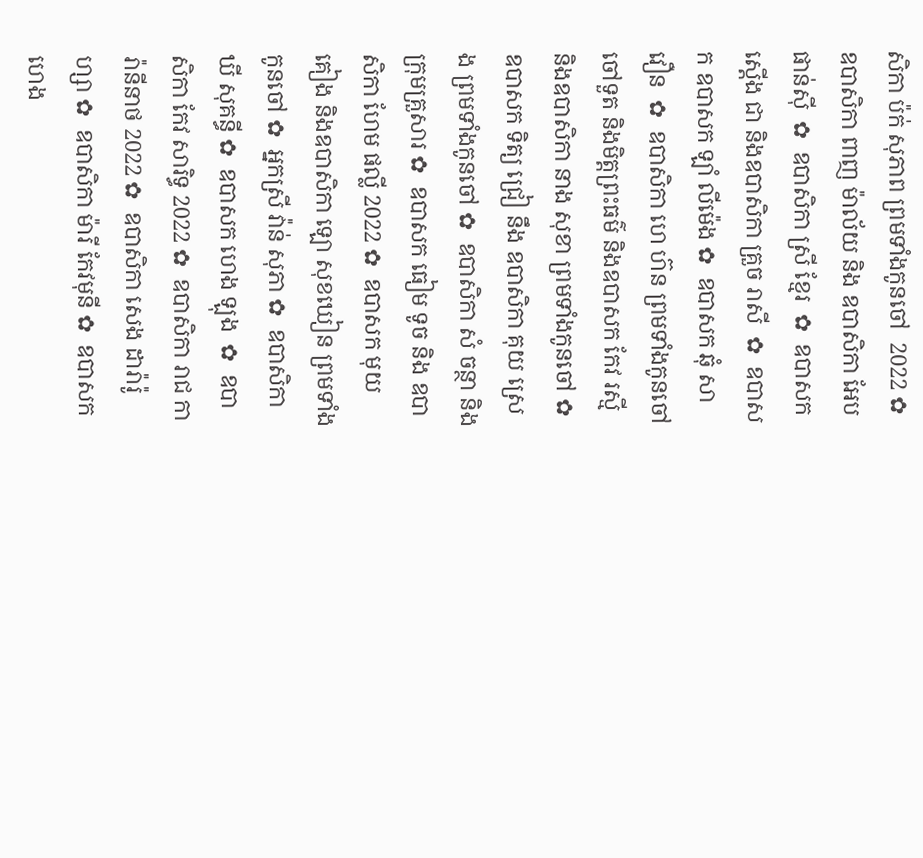សិកា ប៉ក់ សុភាព ព្រមទាំងកូនចៅ  2022 ✿  ឧបាសិកា ពាញ ម៉ាល័យ និង ឧបាសិកា អែប ផាន់ស៊ី  ✿  ឧបាសិកា ស្រី ខ្មែរ  ✿  ឧបាសក ស្តើង ជា និងឧបាសិកា គ្រួច រាសី  ✿  ឧបាសក ឧបាសក ឡាំ លីម៉េង ✿  ឧបាសក ឆុំ សាវឿន  ✿  ឧបាសិកា ហេ ហ៊ន ព្រមទាំងកូនចៅ ចៅទួត និងមិត្តព្រះធម៌ និងឧបាសក កែវ រស្មី និងឧបាសិកា នាង សុខា ព្រមទាំងកូនចៅ ✿  ឧបាសក ទិត្យ ជ្រៀ នឹង ឧបាសិកា គុយ ស្រេង ព្រមទាំងកូនចៅ ✿  ឧបាសិកា សំ ចន្ថា និងក្រុមគ្រួសារ ✿  ឧបាសក ធៀម ទូច និង ឧបាសិកា ហែម ផល្លី 2022 ✿  ឧបាសក មុយ គៀង និងឧបាសិកា ឡោ សុខឃៀន ព្រមទាំងកូនចៅ ✿  អ្នកស្រី វ៉ាន់ សុភា ✿  ឧបាសិកា ឃី សុគន្ធី ✿  ឧបាសក ហេង ឡុង  ✿  ឧបាសិកា កែវ សារិទ្ធ 2022 ✿  ឧបាសិកា រាជ ការ៉ានីនាថ 2022 ✿  ឧបាសិកា សេង ដារ៉ារ៉ូហ្សា ✿  ឧបាសិកា ម៉ារី កែវមុនី ✿  ឧបាសក ហេង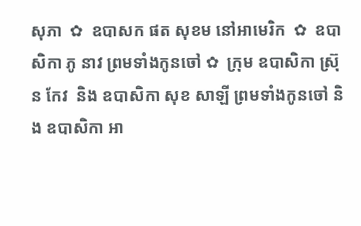សុភា  ✿  ឧបាសក ផត សុខម នៅអាមេរិក  ✿  ឧបាសិកា ភូ នាវ ព្រមទាំងកូនចៅ ✿  ក្រុម ឧបាសិកា ស្រ៊ុន កែវ  និង ឧបាសិកា សុខ សាឡី ព្រមទាំងកូនចៅ និង ឧបាសិកា អា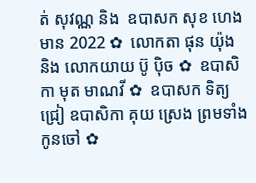ត់ សុវណ្ណ និង  ឧបាសក សុខ ហេងមាន 2022 ✿  លោកតា ផុន យ៉ុង និង លោកយាយ ប៊ូ ប៉ិច ✿  ឧបាសិកា មុត មាណវី ✿  ឧបាសក ទិត្យ ជ្រៀ ឧបាសិកា គុយ ស្រេង ព្រមទាំងកូនចៅ ✿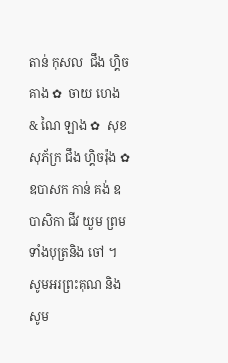តាន់ កុសល  ជឹង ហ្គិចគាង ✿  ចាយ ហេង & ណៃ ឡាង ✿  សុខ សុភ័ក្រ ជឹង ហ្គិចរ៉ុង ✿  ឧបាសក កាន់ គង់ ឧបាសិកា ជីវ យួម ព្រមទាំងបុត្រនិង ចៅ ។  សូមអរព្រះគុណ និង សូម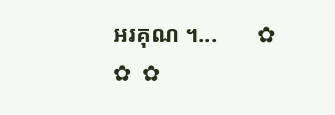អរគុណ ។...       ✿  ✿  ✿